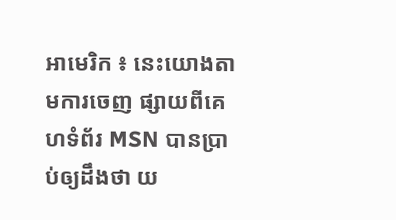អាមេរិក ៖ នេះយោងតាមការចេញ ផ្សាយពីគេហទំព័រ MSN បានប្រាប់ឲ្យដឹងថា យ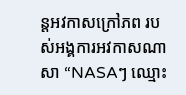ន្តអវកាសក្រៅភព របស់អង្គការអវកាសណាសា “NASAៗ ឈ្មោះ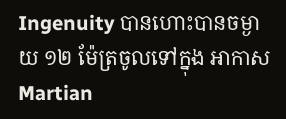Ingenuity បានហោះបានចម្ងាយ ១២ ម៉ែត្រចូលទៅក្នុង អាកាស Martian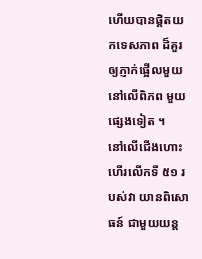ហើយបានផ្តិតយកទេសភាព ដ៏គួរឲ្យភ្ញាក់ផ្អើលមួយនៅលើពិភព មួយផ្សេងទៀត ។
នៅលើជើងហោះហើរលើកទី ៥១ របស់វា យានពិសោធន៍ ជាមួយយន្ត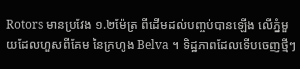Rotors មានប្រវែង ១.២ម៉ែត្រ ពីដើមដល់បញ្ចប់បានឡើង លើភ្នំមួយដែលហួសពីគែម នៃក្រហូង Belva ។ ទិដ្ឋភាពដែលទើបចេញថ្មីៗ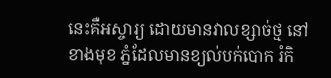នេះគឺអស្ចារ្យ ដោយមានវាលខ្សាច់ថ្ម នៅខាងមុខ ភ្នំដែលមានខ្យល់បក់បោក រំកិ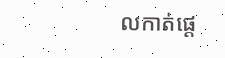លកាត់ផ្តេ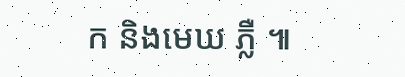ក និងមេឃ ភ្លឺ ៕